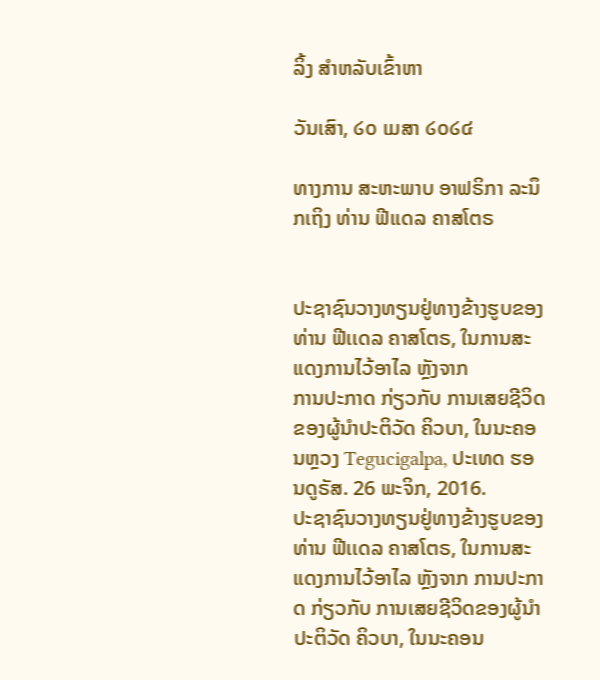ລິ້ງ ສຳຫລັບເຂົ້າຫາ

ວັນເສົາ, ໒໐ ເມສາ ໒໐໒໔

ທາງການ ສະຫະພາບ ອາຟຣິກາ ລະນຶກເຖິງ ທ່ານ ຟີເເດລ ຄາສໂຕຣ


ປະຊາຊົນວາງທຽນຢູ່ທາງຂ້າງຮູບຂອງທ່ານ ຟີເເດລ ຄາສໂຕຣ, ໃນການສະແດງການໄວ້ອາໄລ ຫຼັງຈາກ
ການປະກາດ ກ່ຽວກັບ ການເສຍຊີວິດຂອງຜູ້ນຳປະຕິວັດ ຄິວບາ, ໃນນະຄອນຫຼວງ Tegucigalpa, ປະເທດ ຮອນດູຣັສ. 26 ພະຈິກ, 2016.
ປະຊາຊົນວາງທຽນຢູ່ທາງຂ້າງຮູບຂອງທ່ານ ຟີເເດລ ຄາສໂຕຣ, ໃນການສະແດງການໄວ້ອາໄລ ຫຼັງຈາກ ການປະກາດ ກ່ຽວກັບ ການເສຍຊີວິດຂອງຜູ້ນຳປະຕິວັດ ຄິວບາ, ໃນນະຄອນ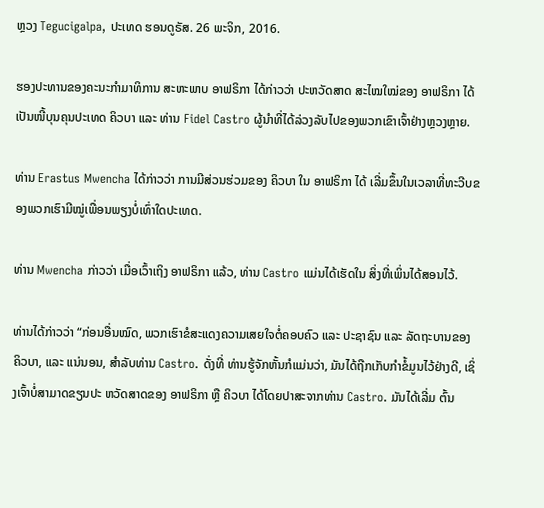ຫຼວງ Tegucigalpa, ປະເທດ ຮອນດູຣັສ. 26 ພະຈິກ, 2016.

ຮອງປະທານຂອງຄະນະກຳມາທິການ ສະຫະພາບ ອາຟຣິກາ ໄດ້ກ່າວວ່າ ປະຫວັດສາດ ສະໄໝໃໝ່ຂອງ ອາຟຣິກາ ໄດ້ເປັນໜີ້ບຸນຄຸນປະເທດ ຄິວບາ ແລະ ທ່ານ Fidel Castro ຜູ້ນຳທີ່ໄດ້ລ່ວງລັບໄປຂອງພວກເຂົາເຈົ້າຢ່າງຫຼວງຫຼາຍ.

ທ່ານ Erastus Mwencha ໄດ້ກ່າວວ່າ ການມີສ່ວນຮ່ວມຂອງ ຄິວບາ ໃນ ອາຟຣິກາ ໄດ້ ເລີ່ມຂຶ້ນໃນເວລາທີ່ທະວີບຂອງພວກເຮົາມີໝູ່ເພື່ອນພຽງບໍ່ເທົ່າໃດປະເທດ.

ທ່ານ Mwencha ກ່າວວ່າ ເມື່ອເວົ້າເຖິງ ອາຟຣິກາ ແລ້ວ, ທ່ານ Castro ແມ່ນໄດ້ເຮັດໃນ ສິ່ງທີ່ເພິ່ນໄດ້ສອນໄວ້.

ທ່ານໄດ້ກ່າວວ່າ “ກ່ອນອື່ນໝົດ, ພວກເຮົາຂໍສະແດງຄວາມເສຍໃຈຕໍ່ຄອບຄົວ ແລະ ປະຊາຊົນ ແລະ ລັດຖະບານຂອງ ຄິວບາ, ແລະ ແນ່ນອນ, ສຳລັບທ່ານ Castro. ດັ່ງທີ່ ທ່ານຮູ້ຈັກຫັ້ນກໍແມ່ນວ່າ, ມັນໄດ້ຖືກເກັບກຳຂໍ້ມູນໄວ້ຢ່າງດີ, ເຊິ່ງເຈົ້າບໍ່ສາມາດຂຽນປະ ຫວັດສາດຂອງ ອາຟຣິກາ ຫຼື ຄິວບາ ໄດ້ໂດຍປາສະຈາກທ່ານ Castro. ມັນໄດ້ເລີ່ມ ຕົ້ນ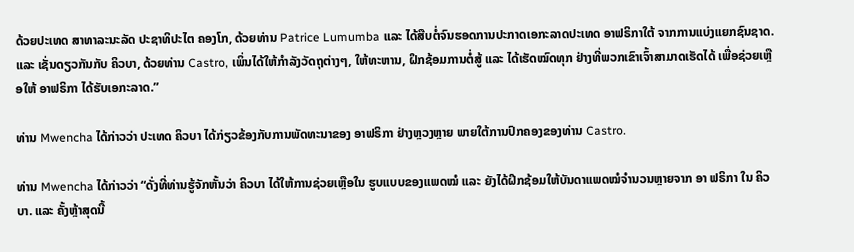ດ້ວຍປະເທດ ສາທາລະນະລັດ ປະຊາທິປະໄຕ ຄອງໂກ, ດ້ວຍທ່ານ Patrice Lumumba ແລະ ໄດ້ສືບຕໍ່ຈົນຮອດການປະກາດເອກະລາດປະເທດ ອາຟຣິກາໃຕ້ ຈາກການແບ່ງແຍກຊົນຊາດ. ແລະ ເຊັ່ນດຽວກັນກັບ ຄິວບາ, ດ້ວຍທ່ານ Castro, ເພິ່ນໄດ້ໃຫ້ກຳລັງວັດຖຸຕ່າງໆ, ໃຫ້ທະຫານ, ຝຶກຊ້ອມການຕໍ່ສູ້ ແລະ ໄດ້ເຮັດໝົດທຸກ ຢ່າງທີ່ພວກເຂົາເຈົ້າສາມາດເຮັດໄດ້ ເພື່ອຊ່ວຍເຫຼືອໃຫ້ ອາຟຣິກາ ໄດ້ຮັບເອກະລາດ.”

ທ່ານ Mwencha ໄດ້ກ່າວວ່າ ປະເທດ ຄິວບາ ໄດ້ກ່ຽວຂ້ອງກັບການພັດທະນາຂອງ ອາຟຣິກາ ຢ່າງຫຼວງຫຼາຍ ພາຍໃຕ້ການປົກຄອງຂອງທ່ານ Castro.

ທ່ານ Mwencha ໄດ້ກ່າວວ່າ “ດັ່ງທີ່ທ່ານຮູ້ຈັກຫັ້ນວ່າ ຄິວບາ ໄດ້ໃຫ້ການຊ່ວຍເຫຼືອໃນ ຮູບແບບຂອງແພດໝໍ ແລະ ຍັງໄດ້ຝຶກຊ້ອມໃຫ້ບັນດາແພດໝໍຈຳນວນຫຼາຍຈາກ ອາ ຟຣິກາ ໃນ ຄິວບາ. ແລະ ຄັ້ງຫຼ້າສຸດນີ້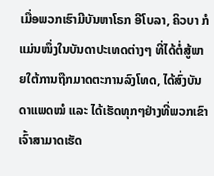ເມື່ອພວກເຮົາມີບັນຫາໂຣກ ອີໂບລາ, ຄິວບາ ກໍແມ່ນໜຶ່ງໃນບັນດາປະເທດຕ່າງໆ ທີ່ໄດ້ຕໍ່ສູ້ພາຍໃຕ້ການຖືກມາດຕະການລົງໂທດ, ໄດ້ສົ່ງບັນດາແພດໝໍ ແລະ ໄດ້ເຮັດທຸກໆຢ່າງທີ່ພວກເຂົາເຈົ້າສາມາດເຮັດ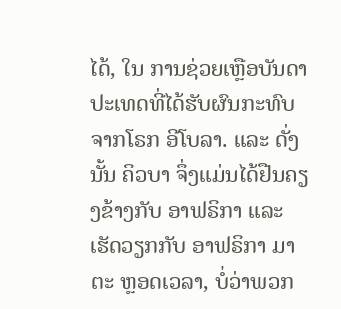ໄດ້, ໃນ ການຊ່ວຍເຫຼືອບັນດາປະເທດທີ່ໄດ້ຮັບຜົນກະທົບຈາກໂຣກ ອີໂບລາ. ແລະ ດັ່ງນັ້ນ ຄິວບາ ຈຶ່ງແມ່ນໄດ້ຢືນຄຽງຂ້າງກັບ ອາຟຣິກາ ແລະ ເຮັດວຽກກັບ ອາຟຣິກາ ມາຕະ ຫຼອດເວລາ, ບໍ່ວ່າພວກ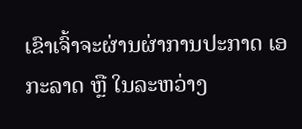ເຂົາເຈົ້າຈະຜ່ານຜ່າການປະກາດ ເອກະລາດ ຫຼື ໃນລະຫວ່າງ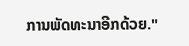ການພັດທະນາອີກດ້ວຍ."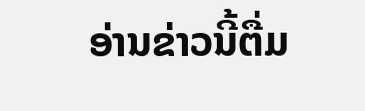ອ່ານຂ່າວນີ້ຕື່ມ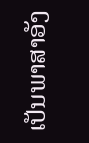ເປັນພາສາອັງ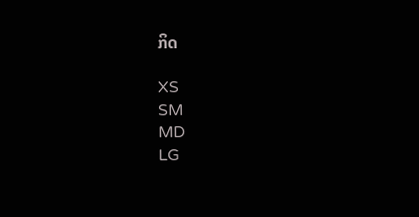ກິດ

XS
SM
MD
LG